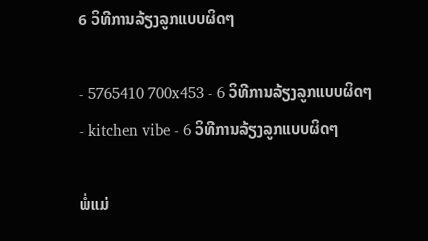6 ວິທີການລ້ຽງລູກແບບຜິດໆ

- 5765410 700x453 - 6 ວິທີການລ້ຽງລູກແບບຜິດໆ
- kitchen vibe - 6 ວິທີການລ້ຽງລູກແບບຜິດໆ

ພໍ່ແມ່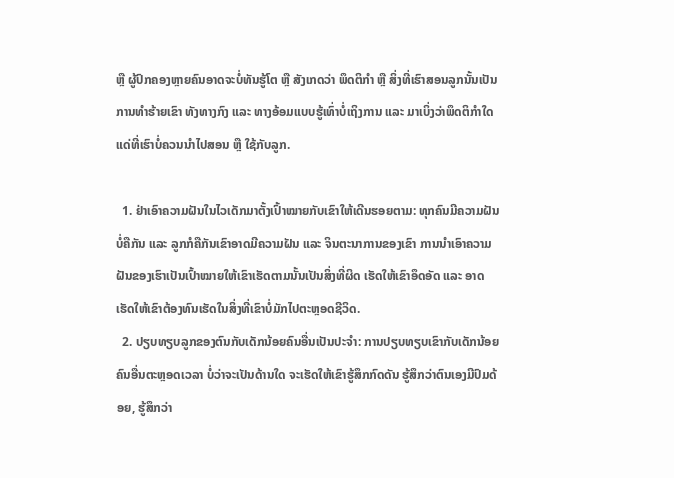ຫຼື ຜູ້ປົກຄອງຫຼາຍຄົນອາດຈະບໍ່ທັນຮູ້ໂຕ ຫຼື ສັງເກດວ່າ ພຶດຕິກໍາ ຫຼື ສິ່ງທີ່ເຮົາສອນລູກນັ້ນເປັນການທໍາຮ້າຍເຂົາ ທັງທາງກົງ ແລະ ທາງອ້ອມແບບຮູ້ເທົ່າບໍ່ເຖິງການ ແລະ ມາເບິ່ງວ່າພຶດຕິກໍາໃດແດ່ທີ່ເຮົາບໍ່ຄວນນໍາໄປສອນ ຫຼື ໃຊ້ກັບລູກ.

  1. ຢ່າເອົາຄວາມຝັນໃນໄວເດັກມາຕັ້ງເປົ້າໝາຍກັບເຂົາໃຫ້ເດີນຮອຍຕາມ: ທຸກຄົນມີຄວາມຝັນບໍ່ຄືກັນ ແລະ ລູກກໍຄືກັນເຂົາອາດມີຄວາມຝັນ ແລະ ຈິນຕະນາການຂອງເຂົາ ການນໍາເອົາຄວາມຝັນຂອງເຮົາເປັນເປົ້າໝາຍໃຫ້ເຂົາເຮັດຕາມນັ້ນເປັນສິ່ງທີ່ຜິດ ເຮັດໃຫ້ເຂົາອຶດອັດ ແລະ ອາດເຮັດໃຫ້ເຂົາຕ້ອງທົນເຮັດໃນສິ່ງທີ່ເຂົາບໍ່ມັກໄປຕະຫຼອດຊີວິດ.
  2. ປຽບທຽບລູກຂອງຕົນກັບເດັກນ້ອຍຄົນອື່ນເປັນປະຈໍາ: ການປຽບທຽບເຂົາກັບເດັກນ້ອຍຄົນອື່ນຕະຫຼອດເວລາ ບໍ່ວ່າຈະເປັນດ້ານໃດ ຈະເຮັດໃຫ້ເຂົາຮູ້ສຶກກົດດັນ ຮູ້ສຶກວ່າຕົນເອງມີປົມດ້ອຍ, ຮູ້ສຶກວ່າ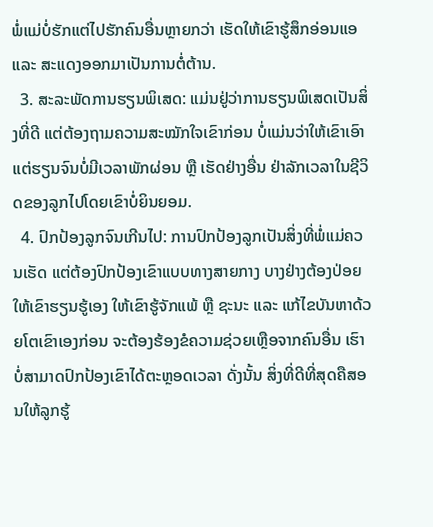ພໍ່ແມ່ບໍ່ຮັກແຕ່ໄປຮັກຄົນອື່ນຫຼາຍກວ່າ ເຮັດໃຫ້ເຂົາຮູ້ສຶກອ່ອນແອ ແລະ ສະແດງອອກມາເປັນການຕໍ່ຕ້ານ.
  3. ສະລະພັດການຮຽນພິເສດ: ແມ່ນຢູ່ວ່າການຮຽນພິເສດເປັນສິ່ງທີ່ດີ ແຕ່ຕ້ອງຖາມຄວາມສະໝັກໃຈເຂົາກ່ອນ ບໍ່ແມ່ນວ່າໃຫ້ເຂົາເອົາແຕ່ຮຽນຈົນບໍ່ມີເວລາພັກຜ່ອນ ຫຼື ເຮັດຢ່າງອື່ນ ຢ່າລັກເວລາໃນຊີວິດຂອງລູກໄປໂດຍເຂົາບໍ່ຍິນຍອມ.
  4. ປົກປ້ອງລູກຈົນເກີນໄປ: ການປົກປ້ອງລູກເປັນສິ່ງທີ່ພໍ່ແມ່ຄວນເຮັດ ແຕ່ຕ້ອງປົກປ້ອງເຂົາແບບທາງສາຍກາງ ບາງຢ່າງຕ້ອງປ່ອຍໃຫ້ເຂົາຮຽນຮູ້ເອງ ໃຫ້ເຂົາຮູ້ຈັກແພ້ ຫຼື ຊະນະ ແລະ ແກ້ໄຂບັນຫາດ້ວຍໂຕເຂົາເອງກ່ອນ ຈະຕ້ອງຮ້ອງຂໍຄວາມຊ່ວຍເຫຼືອຈາກຄົນອື່ນ ເຮົາບໍ່ສາມາດປົກປ້ອງເຂົາໄດ້ຕະຫຼອດເວລາ ດັ່ງນັ້ນ ສິ່ງທີ່ດີທີ່ສຸດຄືສອນໃຫ້ລູກຮູ້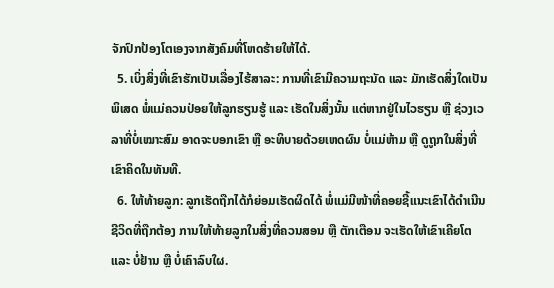ຈັກປົກປ້ອງໂຕເອງຈາກສັງຄົມທີ່ໂຫດຮ້າຍໃຫ້ໄດ້.
  5. ເບິ່ງສິ່ງທີ່ເຂົາຮັກເປັນເລື່ອງໄຮ້ສາລະ: ການທີ່ເຂົາມີຄວາມຖະນັດ ແລະ ມັກເຮັດສິ່ງໃດເປັນພິເສດ ພໍ່ແມ່ຄວນປ່ອຍໃຫ້ລູກຮຽນຮູ້ ແລະ ເຮັດໃນສິ່ງນັ້ນ ແຕ່ຫາກຢູ່ໃນໄວຮຽນ ຫຼື ຊ່ວງເວລາທີ່ບໍ່ເໝາະສົມ ອາດຈະບອກເຂົາ ຫຼື ອະທິບາຍດ້ວຍເຫດຜົນ ບໍ່ແມ່ຫ້າມ ຫຼື ດູຖູກໃນສິ່ງທີ່ເຂົາຄິດໃນທັນທີ.
  6. ໃຫ້ທ້າຍລູກ: ລູກເຮັດຖືກໄດ້ກໍຍ່ອມເຮັດຜິດໄດ້ ພໍ່ແມ່ມີໜ້າທີ່ຄອຍຊີ້ແນະເຂົາໄດ້ດໍາເນີນຊີວິດທີ່ຖືກຕ້ອງ ການໃຫ້ທ້າຍລູກໃນສິ່ງທີ່ຄວນສອນ ຫຼື ຕັກເຕືອນ ຈະເຮັດໃຫ້ເຂົາເຄີຍໂຕ ແລະ ບໍ່ຢ້ານ ຫຼື ບໍ່ເຄົາລົບໃຜ.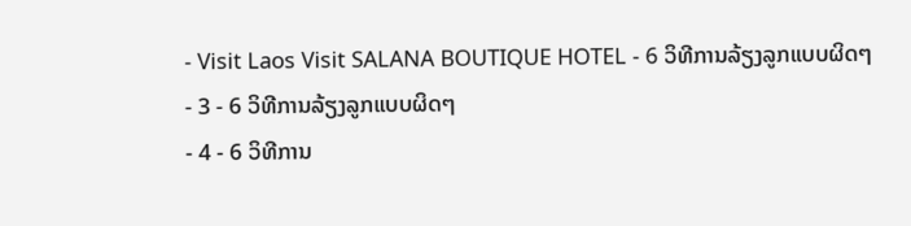- Visit Laos Visit SALANA BOUTIQUE HOTEL - 6 ວິທີການລ້ຽງລູກແບບຜິດໆ
- 3 - 6 ວິທີການລ້ຽງລູກແບບຜິດໆ
- 4 - 6 ວິທີການ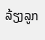ລ້ຽງລູກ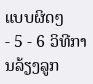ແບບຜິດໆ
- 5 - 6 ວິທີການລ້ຽງລູກ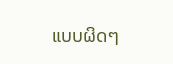ແບບຜິດໆ